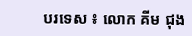បរទេស ៖ លោក គីម ជុង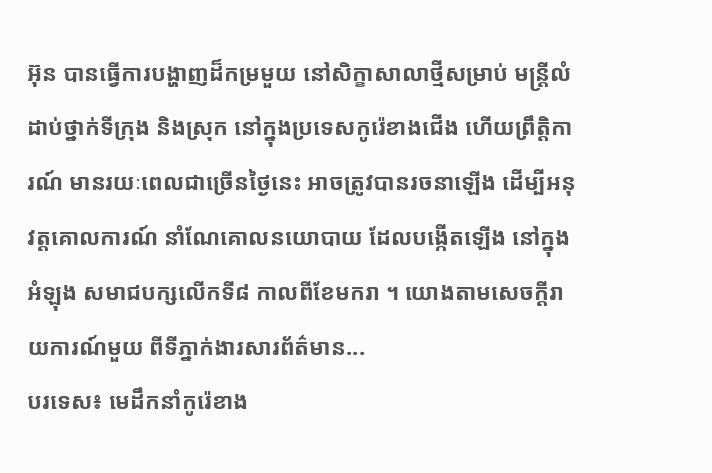អ៊ុន បានធ្វើការបង្ហាញដ៏កម្រមួយ នៅសិក្ខាសាលាថ្មីសម្រាប់ មន្ត្រីលំដាប់ថ្នាក់ទីក្រុង និងស្រុក នៅក្នុងប្រទេសកូរ៉េខាងជើង ហើយព្រឹត្តិការណ៍ មានរយៈពេលជាច្រើនថ្ងៃនេះ អាចត្រូវបានរចនាឡើង ដើម្បីអនុវត្តគោលការណ៍ នាំណែគោលនយោបាយ ដែលបង្កើតឡើង នៅក្នុងអំឡុង សមាជបក្សលើកទី៨ កាលពីខែមករា ។ យោងតាមសេចក្តីរាយការណ៍មួយ ពីទីភ្នាក់ងារសារព័ត៌មាន...
បរទេស៖ មេដឹកនាំកូរ៉េខាង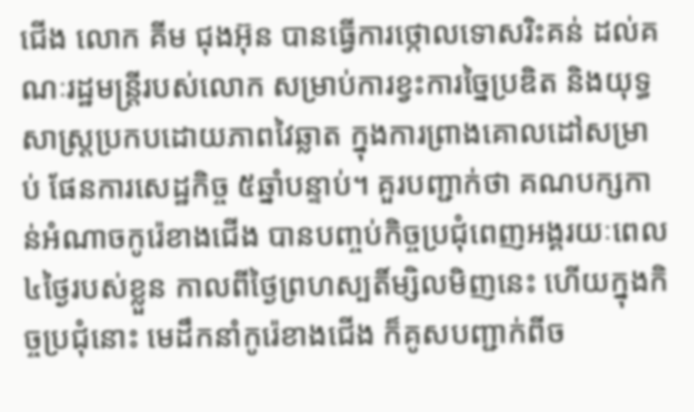ជើង លោក គីម ជុងអ៊ុន បានធ្វើការថ្កោលទោសរិះគន់ ដល់គណៈរដ្ឋមន្ត្រីរបស់លោក សម្រាប់ការខ្វះការច្នៃប្រឌិត និងយុទ្ធសាស្ត្រប្រកបដោយភាពវៃឆ្លាត ក្នុងការព្រាងគោលដៅសម្រាប់ ផែនការសេដ្ឋកិច្ច ៥ឆ្នាំបន្ទាប់។ គួរបញ្ជាក់ថា គណបក្សកាន់អំណាចកូរ៉េខាងជើង បានបញ្ចប់កិច្ចប្រជុំពេញអង្គរយៈពេល ៤ថ្ងៃរបស់ខ្លួន កាលពីថ្ងៃព្រហស្បតិ៍ម្សិលមិញនេះ ហើយក្នុងកិច្ចប្រជុំនោះ មេដឹកនាំកូរ៉េខាងជើង ក៏គូសបញ្ជាក់ពីច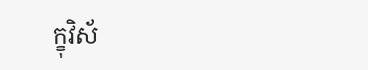ក្ខុវិស័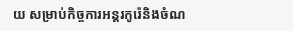យ សម្រាប់កិច្ចការអន្តរកូរ៉េនិងចំណ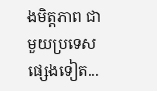ងមិត្តភាព ជាមួយប្រទេសផ្សេងទៀត...